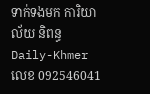ទាក់ទងមក ការិយាល័យ និពន្ធDaily-Khmer លេខ 092546041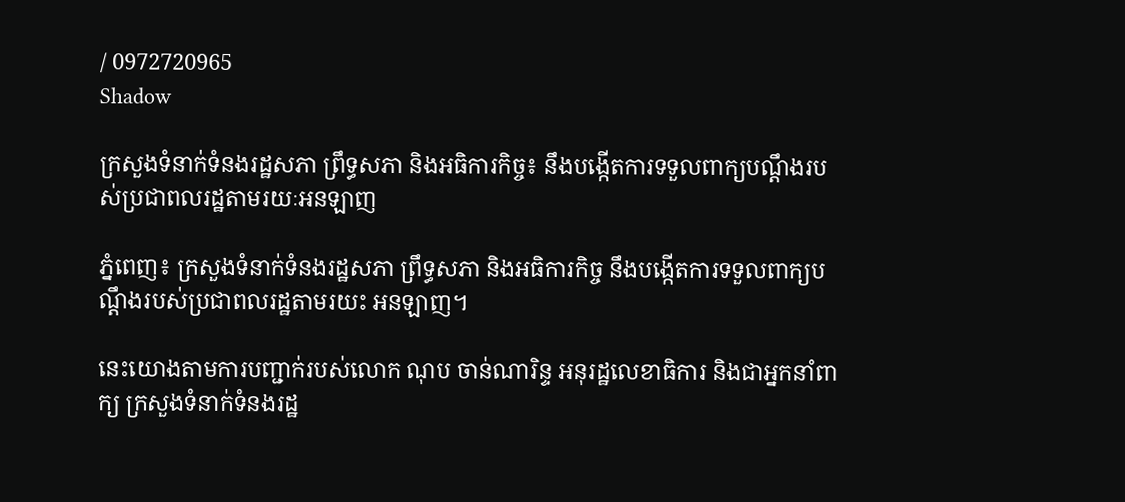/ 0972720965
Shadow

ក្រសួងទំនាក់ទំនងរដ្ឋសភា ព្រឹទ្ធសភា និងអធិការកិច្ច៖ នឹងបង្កើតការទទួលពាក្យបណ្តឹងរបស់ប្រជាពលរដ្ឋតាមរយៈអនឡាញ

ភ្នំពេញ៖ ក្រសួងទំនាក់ទំនងរដ្ឋសភា ព្រឹទ្ធសភា និងអធិការកិច្ច នឹងបង្កើតការទទួលពាក្យបណ្តឹងរបស់ប្រជាពលរដ្ឋតាមរយះ អនឡាញ។

នេះយោងតាមការបញ្ជាក់របស់លោក ណុប ចាន់ណារិន្ទ អនុរដ្ឋលេខាធិការ និងជាអ្នកនាំពាក្យ ក្រសួងទំនាក់ទំនងរដ្ឋ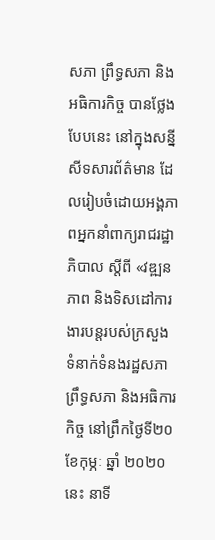សភា ព្រឹទ្ធសភា និងអធិការកិច្ច បានថ្លែងបែបនេះ នៅក្នុងសន្នីសីទសារព័ត៌មាន ដែលរៀបចំដោយអង្គភាពអ្នកនាំពាក្យរាជរដ្ឋាភិបាល ស្ដីពី «វឌ្ឍនភាព និងទិសដៅការងារបន្ដរបស់ក្រសួង ទំនាក់ទំនងរដ្ឋសភា ព្រឹទ្ធសភា និងអធិការកិច្ច នៅព្រឹកថ្ងៃទី២០ ខែកុម្ភៈ ឆ្នាំ ២០២០នេះ នាទី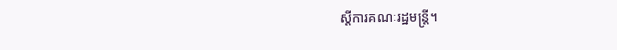ស្តីការគណៈរដ្ឋមន្ត្រី។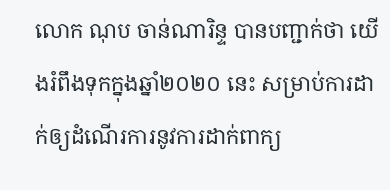លោក ណុប ចាន់ណារិន្ទ បានបញ្ជាក់ថា យើងរំពឹងទុកក្នុងឆ្នាំ២០២០ នេះ សម្រាប់ការដាក់ឲ្យដំណើរការនូវការដាក់ពាក្យ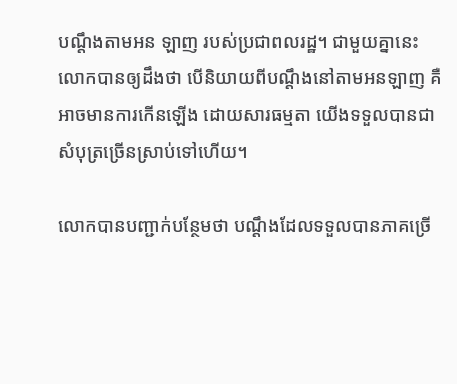បណ្តឹងតាមអន ឡាញ របស់ប្រជាពលរដ្ឋ។ ជាមួយគ្នានេះ លោកបានឲ្យដឹងថា បើនិយាយពីបណ្តឹងនៅតាមអនឡាញ គឺអាចមានការកើនឡើង ដោយសារធម្មតា យើងទទួលបានជាសំបុត្រច្រើនស្រាប់ទៅហើយ។

លោកបានបញ្ជាក់បន្ថែមថា បណ្តឹងដែលទទួលបានភាគច្រើ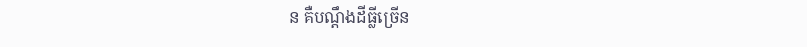ន គឺបណ្តឹងដីធ្លីច្រើន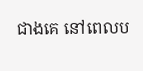ជាងគេ នៅពេលប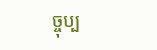ច្ចុប្ប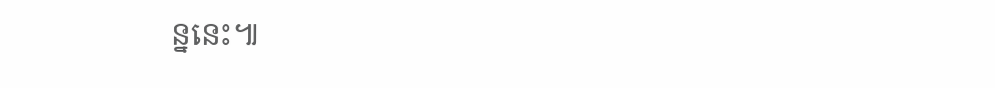ន្ននេះ៕